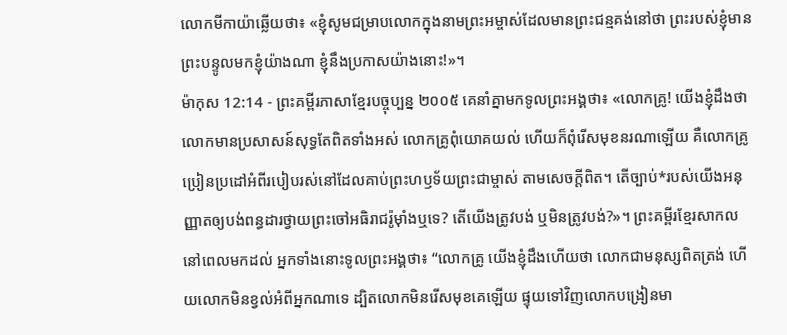លោកមីកាយ៉ាឆ្លើយថា៖ «ខ្ញុំសូមជម្រាបលោកក្នុងនាមព្រះអម្ចាស់ដែលមានព្រះជន្មគង់នៅថា ព្រះរបស់ខ្ញុំមានព្រះបន្ទូលមកខ្ញុំយ៉ាងណា ខ្ញុំនឹងប្រកាសយ៉ាងនោះ!»។
ម៉ាកុស 12:14 - ព្រះគម្ពីរភាសាខ្មែរបច្ចុប្បន្ន ២០០៥ គេនាំគ្នាមកទូលព្រះអង្គថា៖ «លោកគ្រូ! យើងខ្ញុំដឹងថា លោកមានប្រសាសន៍សុទ្ធតែពិតទាំងអស់ លោកគ្រូពុំយោគយល់ ហើយក៏ពុំរើសមុខនរណាឡើយ គឺលោកគ្រូប្រៀនប្រដៅអំពីរបៀបរស់នៅដែលគាប់ព្រះហឫទ័យព្រះជាម្ចាស់ តាមសេចក្ដីពិត។ តើច្បាប់*របស់យើងអនុញ្ញាតឲ្យបង់ពន្ធដារថ្វាយព្រះចៅអធិរាជរ៉ូម៉ាំងឬទេ? តើយើងត្រូវបង់ ឬមិនត្រូវបង់?»។ ព្រះគម្ពីរខ្មែរសាកល នៅពេលមកដល់ អ្នកទាំងនោះទូលព្រះអង្គថា៖ “លោកគ្រូ យើងខ្ញុំដឹងហើយថា លោកជាមនុស្សពិតត្រង់ ហើយលោកមិនខ្វល់អំពីអ្នកណាទេ ដ្បិតលោកមិនរើសមុខគេឡើយ ផ្ទុយទៅវិញលោកបង្រៀនមា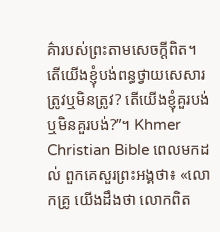គ៌ារបស់ព្រះតាមសេចក្ដីពិត។ តើយើងខ្ញុំបង់ពន្ធថ្វាយសេសារ ត្រូវឬមិនត្រូវ? តើយើងខ្ញុំគួរបង់ ឬមិនគួរបង់?”។ Khmer Christian Bible ពេលមកដល់ ពួកគេសួរព្រះអង្គថា៖ «លោកគ្រូ យើងដឹងថា លោកពិត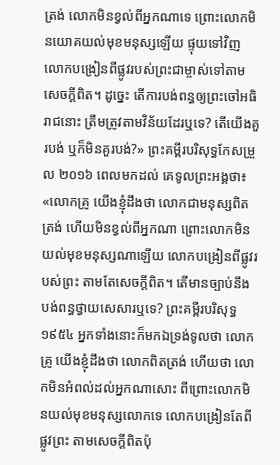ត្រង់ លោកមិនខ្វល់ពីអ្នកណាទេ ព្រោះលោកមិនយោគយល់មុខមនុស្សឡើយ ផ្ទុយទៅវិញ លោកបង្រៀនពីផ្លូវរបស់ព្រះជាម្ចាស់ទៅតាមសេចក្ដីពិត។ ដូច្នេះ តើការបង់ពន្ធឲ្យព្រះចៅអធិរាជនោះ តឹ្រមត្រូវតាមវិន័យដែរឬទេ? តើយើងគួរបង់ ឬក៏មិនគួរបង់?» ព្រះគម្ពីរបរិសុទ្ធកែសម្រួល ២០១៦ ពេលមកដល់ គេទូលព្រះអង្គថា៖ «លោកគ្រូ យើងខ្ញុំដឹងថា លោកជាមនុស្សពិតត្រង់ ហើយមិនខ្វល់ពីអ្នកណា ព្រោះលោកមិនយល់មុខមនុស្សណាឡើយ លោកបង្រៀនពីផ្លូវរបស់ព្រះ តាមតែសេចក្តីពិត។ តើមានច្បាប់នឹងបង់ពន្ធថ្វាយសេសារឬទេ? ព្រះគម្ពីរបរិសុទ្ធ ១៩៥៤ អ្នកទាំងនោះក៏មកឯទ្រង់ទូលថា លោកគ្រូ យើងខ្ញុំដឹងថា លោកពិតត្រង់ ហើយថា លោកមិនអំពល់ដល់អ្នកណាសោះ ពីព្រោះលោកមិនយល់មុខមនុស្សលោកទេ លោកបង្រៀនតែពីផ្លូវព្រះ តាមសេចក្ដីពិតប៉ុ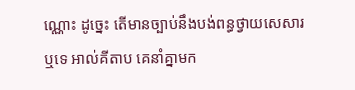ណ្ណោះ ដូច្នេះ តើមានច្បាប់នឹងបង់ពន្ធថ្វាយសេសារឬទេ អាល់គីតាប គេនាំគ្នាមក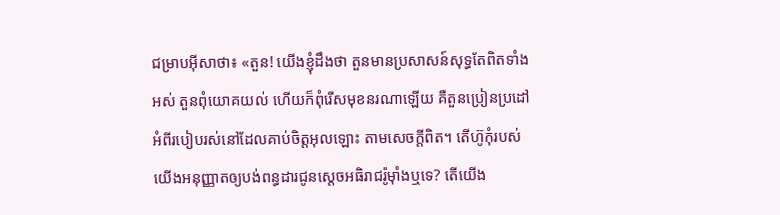ជម្រាបអ៊ីសាថា៖ «តួន! យើងខ្ញុំដឹងថា តួនមានប្រសាសន៍សុទ្ធតែពិតទាំងអស់ តួនពុំយោគយល់ ហើយក៏ពុំរើសមុខនរណាឡើយ គឺតួនប្រៀនប្រដៅអំពីរបៀបរស់នៅដែលគាប់ចិត្តអុលឡោះ តាមសេចក្ដីពិត។ តើហ៊ូកុំរបស់យើងអនុញ្ញាតឲ្យបង់ពន្ធដារជូនស្តេចអធិរាជរ៉ូម៉ាំងឬទេ? តើយើង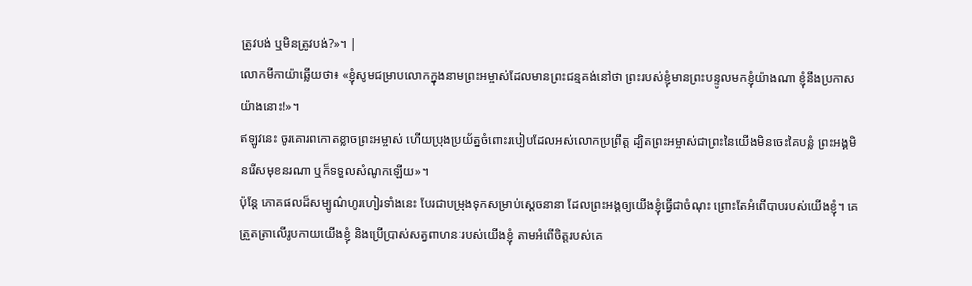ត្រូវបង់ ឬមិនត្រូវបង់?»។ |
លោកមីកាយ៉ាឆ្លើយថា៖ «ខ្ញុំសូមជម្រាបលោកក្នុងនាមព្រះអម្ចាស់ដែលមានព្រះជន្មគង់នៅថា ព្រះរបស់ខ្ញុំមានព្រះបន្ទូលមកខ្ញុំយ៉ាងណា ខ្ញុំនឹងប្រកាសយ៉ាងនោះ!»។
ឥឡូវនេះ ចូរគោរពកោតខ្លាចព្រះអម្ចាស់ ហើយប្រុងប្រយ័ត្នចំពោះរបៀបដែលអស់លោកប្រព្រឹត្ត ដ្បិតព្រះអម្ចាស់ជាព្រះនៃយើងមិនចេះគៃបន្លំ ព្រះអង្គមិនរើសមុខនរណា ឬក៏ទទួលសំណូកឡើយ»។
ប៉ុន្តែ ភោគផលដ៏សម្បូណ៌ហូរហៀរទាំងនេះ បែរជាបម្រុងទុកសម្រាប់ស្ដេចនានា ដែលព្រះអង្គឲ្យយើងខ្ញុំធ្វើជាចំណុះ ព្រោះតែអំពើបាបរបស់យើងខ្ញុំ។ គេត្រួតត្រាលើរូបកាយយើងខ្ញុំ និងប្រើប្រាស់សត្វពាហនៈរបស់យើងខ្ញុំ តាមអំពើចិត្តរបស់គេ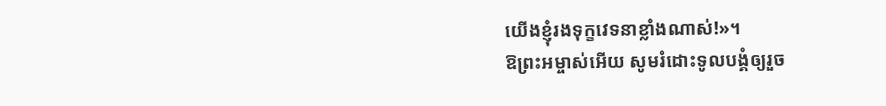យើងខ្ញុំរងទុក្ខវេទនាខ្លាំងណាស់!»។
ឱព្រះអម្ចាស់អើយ សូមរំដោះទូលបង្គំឲ្យរួច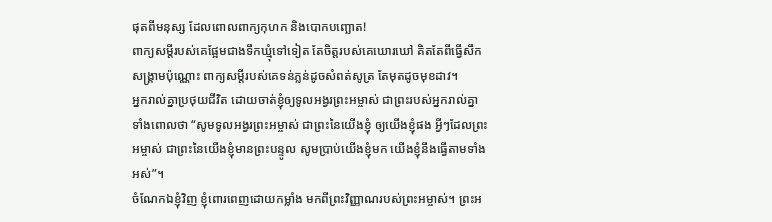ផុតពីមនុស្ស ដែលពោលពាក្យកុហក និងបោកបញ្ឆោត!
ពាក្យសម្ដីរបស់គេផ្អែមជាងទឹកឃ្មុំទៅទៀត តែចិត្តរបស់គេឃោរឃៅ គិតតែពីធ្វើសឹកសង្គ្រាមប៉ុណ្ណោះ ពាក្យសម្ដីរបស់គេទន់ភ្លន់ដូចសំពត់សូត្រ តែមុតដូចមុខដាវ។
អ្នករាល់គ្នាប្រថុយជីវិត ដោយចាត់ខ្ញុំឲ្យទូលអង្វរព្រះអម្ចាស់ ជាព្រះរបស់អ្នករាល់គ្នា ទាំងពោលថា “សូមទូលអង្វរព្រះអម្ចាស់ ជាព្រះនៃយើងខ្ញុំ ឲ្យយើងខ្ញុំផង អ្វីៗដែលព្រះអម្ចាស់ ជាព្រះនៃយើងខ្ញុំមានព្រះបន្ទូល សូមប្រាប់យើងខ្ញុំមក យើងខ្ញុំនឹងធ្វើតាមទាំងអស់”។
ចំណែកឯខ្ញុំវិញ ខ្ញុំពោរពេញដោយកម្លាំង មកពីព្រះវិញ្ញាណរបស់ព្រះអម្ចាស់។ ព្រះអ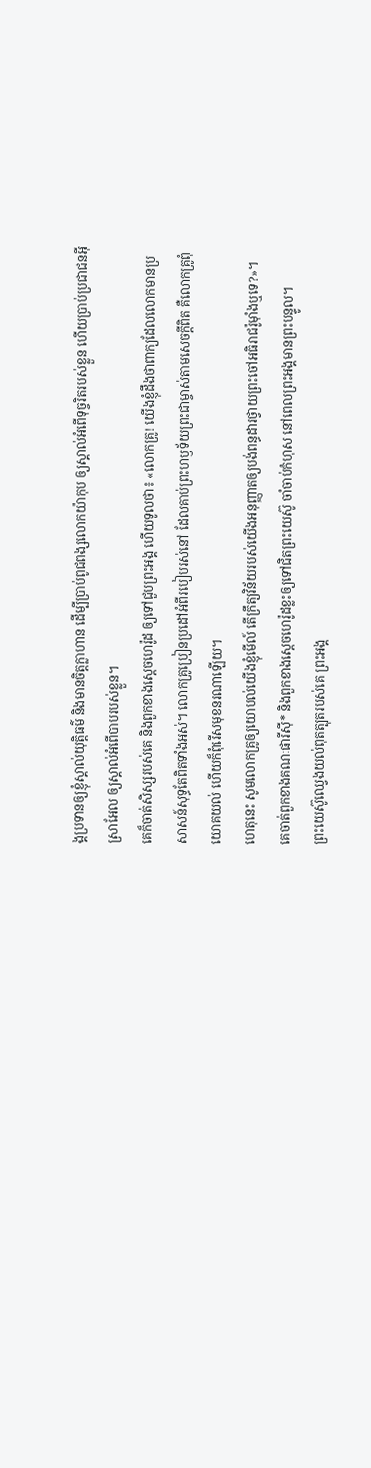ង្គប្រទានឲ្យខ្ញុំស្គាល់យុត្តិធម៌ និងមានចិត្តក្លាហាន ដើម្បីប្រាប់ពូជពង្សលោកយ៉ាកុប ឲ្យស្គាល់អំពើទុច្ចរិតរបស់ខ្លួន ហើយប្រាប់ប្រជាជនអ៊ីស្រាអែល ឲ្យស្គាល់អំពើបាបរបស់ខ្លួន។
គេក៏ចាត់សិស្សរបស់គេ និងពួកខាងស្ដេចហេរ៉ូដ ឲ្យទៅជួបព្រះអង្គ ហើយទូលថា៖ «លោកគ្រូ! យើងខ្ញុំដឹងថាពាក្យដែលលោកមានប្រសាសន៍សុទ្ធតែពិតទាំងអស់។ លោកគ្រូប្រៀនប្រដៅអំពីរបៀបរស់នៅ ដែលគាប់ព្រះហឫទ័យព្រះជាម្ចាស់តាមសេចក្ដីពិត គឺលោកគ្រូពុំយោគយល់ ហើយក៏ពុំរើសមុខនរណាឡើយ។
ហេតុនេះ សូមលោកគ្រូឲ្យយោបល់យើងខ្ញុំមើល៍ តើក្រឹត្យវិន័យរបស់យើងអនុញ្ញាតឲ្យបង់ពន្ធដារថ្វាយព្រះចៅអធិរាជរ៉ូម៉ាំងឬទេ?»។
គេចាត់ពួកខាងគណៈផារីស៊ី* និងពួកខាងស្ដេចហេរ៉ូដខ្លះឲ្យទៅជិតព្រះយេស៊ូ ចាំចាប់កំហុស នៅពេលព្រះអង្គមានព្រះបន្ទូល។
ព្រះយេស៊ូឈ្វេងយល់ពុតត្បុតរបស់គេ ព្រះអង្គ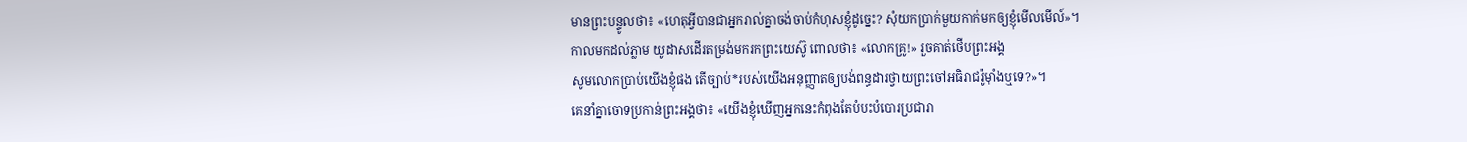មានព្រះបន្ទូលថា៖ «ហេតុអ្វីបានជាអ្នករាល់គ្នាចង់ចាប់កំហុសខ្ញុំដូច្នេះ? សុំយកប្រាក់មួយកាក់មកឲ្យខ្ញុំមើលមើល៍»។
កាលមកដល់ភ្លាម យូដាសដើរតម្រង់មករកព្រះយេស៊ូ ពោលថា៖ «លោកគ្រូ!» រួចគាត់ថើបព្រះអង្គ
សូមលោកប្រាប់យើងខ្ញុំផង តើច្បាប់*របស់យើងអនុញ្ញាតឲ្យបង់ពន្ធដារថ្វាយព្រះចៅអធិរាជរ៉ូម៉ាំងឬទេ?»។
គេនាំគ្នាចោទប្រកាន់ព្រះអង្គថា៖ «យើងខ្ញុំឃើញអ្នកនេះកំពុងតែបំបះបំបោរប្រជារា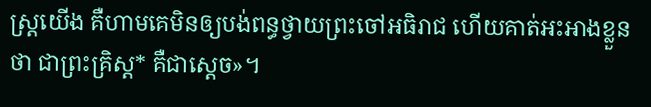ស្ដ្រយើង គឺហាមគេមិនឲ្យបង់ពន្ធថ្វាយព្រះចៅអធិរាជ ហើយគាត់អះអាងខ្លួនថា ជាព្រះគ្រិស្ត* គឺជាស្ដេច»។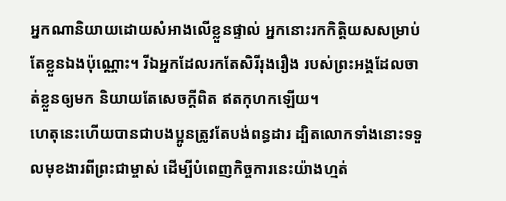អ្នកណានិយាយដោយសំអាងលើខ្លួនផ្ទាល់ អ្នកនោះរកកិត្តិយសសម្រាប់តែខ្លួនឯងប៉ុណ្ណោះ។ រីឯអ្នកដែលរកតែសិរីរុងរឿង របស់ព្រះអង្គដែលចាត់ខ្លួនឲ្យមក និយាយតែសេចក្ដីពិត ឥតកុហកឡើយ។
ហេតុនេះហើយបានជាបងប្អូនត្រូវតែបង់ពន្ធដារ ដ្បិតលោកទាំងនោះទទួលមុខងារពីព្រះជាម្ចាស់ ដើម្បីបំពេញកិច្ចការនេះយ៉ាងហ្មត់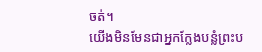ចត់។
យើងមិនមែនជាអ្នកក្លែងបន្លំព្រះប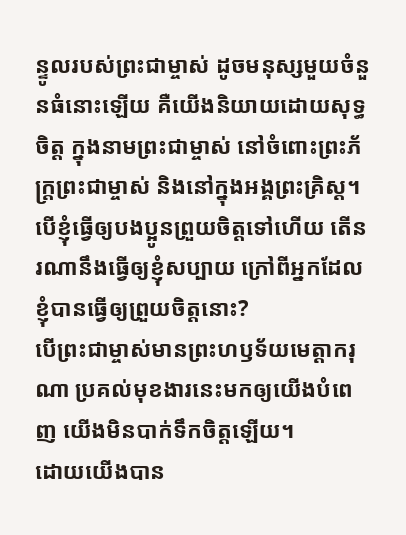ន្ទូលរបស់ព្រះជាម្ចាស់ ដូចមនុស្សមួយចំនួនធំនោះឡើយ គឺយើងនិយាយដោយសុទ្ធចិត្ត ក្នុងនាមព្រះជាម្ចាស់ នៅចំពោះព្រះភ័ក្ត្រព្រះជាម្ចាស់ និងនៅក្នុងអង្គព្រះគ្រិស្ត។
បើខ្ញុំធ្វើឲ្យបងប្អូនព្រួយចិត្តទៅហើយ តើនរណានឹងធ្វើឲ្យខ្ញុំសប្បាយ ក្រៅពីអ្នកដែលខ្ញុំបានធ្វើឲ្យព្រួយចិត្តនោះ?
បើព្រះជាម្ចាស់មានព្រះហឫទ័យមេត្តាករុណា ប្រគល់មុខងារនេះមកឲ្យយើងបំពេញ យើងមិនបាក់ទឹកចិត្តឡើយ។
ដោយយើងបាន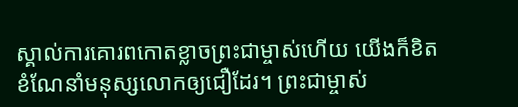ស្គាល់ការគោរពកោតខ្លាចព្រះជាម្ចាស់ហើយ យើងក៏ខិតខំណែនាំមនុស្សលោកឲ្យជឿដែរ។ ព្រះជាម្ចាស់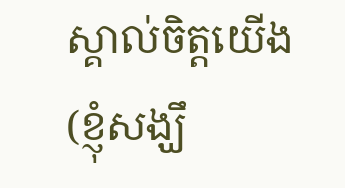ស្គាល់ចិត្តយើង (ខ្ញុំសង្ឃឹ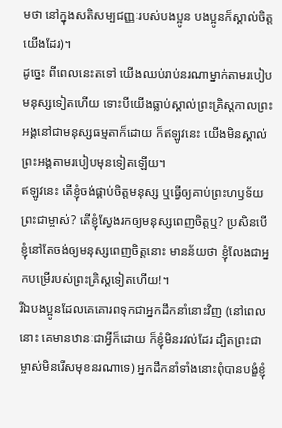មថា នៅក្នុងសតិសម្បជញ្ញៈរបស់បងប្អូន បងប្អូនក៏ស្គាល់ចិត្តយើងដែរ)។
ដូច្នេះ ពីពេលនេះតទៅ យើងឈប់រាប់នរណាម្នាក់តាមរបៀបមនុស្សទៀតហើយ ទោះបីយើងធ្លាប់ស្គាល់ព្រះគ្រិស្តកាលព្រះអង្គនៅជាមនុស្សធម្មតាក៏ដោយ ក៏ឥឡូវនេះ យើងមិនស្គាល់ព្រះអង្គតាមរបៀបមុនទៀតឡើយ។
ឥឡូវនេះ តើខ្ញុំចង់ផ្គាប់ចិត្តមនុស្ស ឬធ្វើឲ្យគាប់ព្រះហឫទ័យព្រះជាម្ចាស់? តើខ្ញុំស្វែងរកឲ្យមនុស្សពេញចិត្តឬ? ប្រសិនបើខ្ញុំនៅតែចង់ឲ្យមនុស្សពេញចិត្តនោះ មានន័យថា ខ្ញុំលែងជាអ្នកបម្រើរបស់ព្រះគ្រិស្តទៀតហើយ!។
រីឯបងប្អូនដែលគេគោរពទុកជាអ្នកដឹកនាំនោះវិញ (នៅពេលនោះ គេមានឋានៈជាអ្វីក៏ដោយ ក៏ខ្ញុំមិនរវល់ដែរ ដ្បិតព្រះជាម្ចាស់មិនរើសមុខនរណាទេ) អ្នកដឹកនាំទាំងនោះពុំបានបង្ខំខ្ញុំ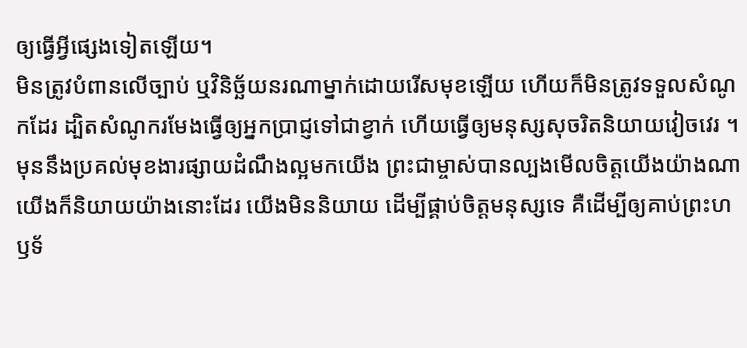ឲ្យធ្វើអ្វីផ្សេងទៀតឡើយ។
មិនត្រូវបំពានលើច្បាប់ ឬវិនិច្ឆ័យនរណាម្នាក់ដោយរើសមុខឡើយ ហើយក៏មិនត្រូវទទួលសំណូកដែរ ដ្បិតសំណូករមែងធ្វើឲ្យអ្នកប្រាជ្ញទៅជាខ្វាក់ ហើយធ្វើឲ្យមនុស្សសុចរិតនិយាយវៀចវេរ ។
មុននឹងប្រគល់មុខងារផ្សាយដំណឹងល្អមកយើង ព្រះជាម្ចាស់បានល្បងមើលចិត្តយើងយ៉ាងណា យើងក៏និយាយយ៉ាងនោះដែរ យើងមិននិយាយ ដើម្បីផ្គាប់ចិត្តមនុស្សទេ គឺដើម្បីឲ្យគាប់ព្រះហឫទ័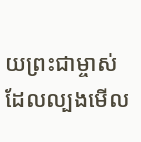យព្រះជាម្ចាស់ ដែលល្បងមើល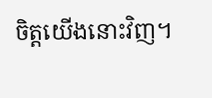ចិត្តយើងនោះវិញ។